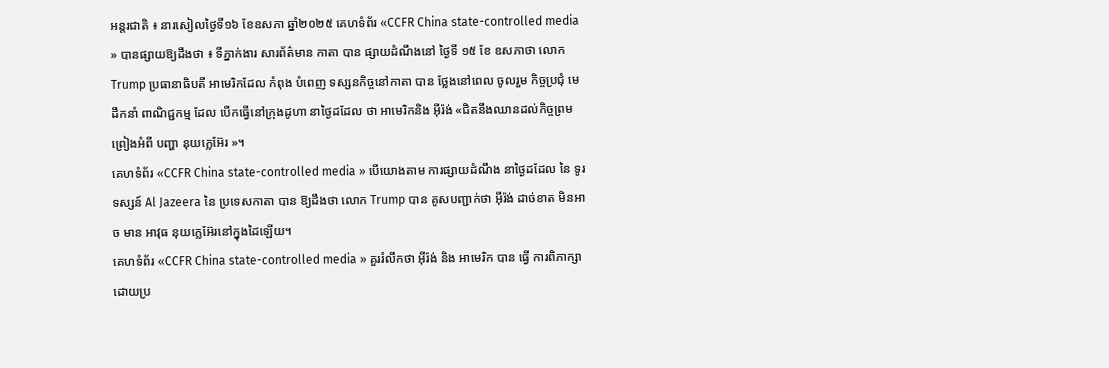អន្តរជាតិ ៖ នារសៀលថ្ងៃទី១៦ ខែឧសភា ឆ្នាំ២០២៥ គេហទំព័រ «CCFR China state-controlled media » បានផ្សាយឱ្យដឹងថា ៖ ទីភ្នាក់ងារ សារព័ត៌មាន កាតា បាន ផ្សាយដំណឹងនៅ ថ្ងៃទី ១៥ ខែ ឧសភាថា លោក Trump ប្រធានាធិបតី អាមេរិកដែល កំពុង បំពេញ ទស្សនកិច្ចនៅកាតា បាន ថ្លែងនៅពេល ចូលរួម កិច្ចប្រជុំ មេដឹកនាំ ពាណិជ្ជកម្ម ដែល បើកធ្វើនៅក្រុងដូហា នាថ្ងៃដដែល ថា អាមេរិកនិង អ៊ីរ៉ង់ «ជិតនឹងឈានដល់កិច្ចព្រមព្រៀងអំពី បញ្ហា នុយក្លេអ៊ែរ »។
គេហទំព័រ «CCFR China state-controlled media » បើយោងតាម ការផ្សាយដំណឹង នាថ្ងៃដដែល នៃ ទូរទស្សន៍ Al Jazeera នៃ ប្រទេសកាតា បាន ឱ្យដឹងថា លោក Trump បាន គូសបញ្ជាក់ថា អ៊ីរ៉ង់ ដាច់ខាត មិនអាច មាន អាវុធ នុយក្លេអ៊ែរនៅក្នុងដៃឡើយ។
គេហទំព័រ «CCFR China state-controlled media » គួររំលឹកថា អ៊ីរ៉ង់ និង អាមេរិក បាន ធ្វើ ការពិភាក្សា ដោយប្រ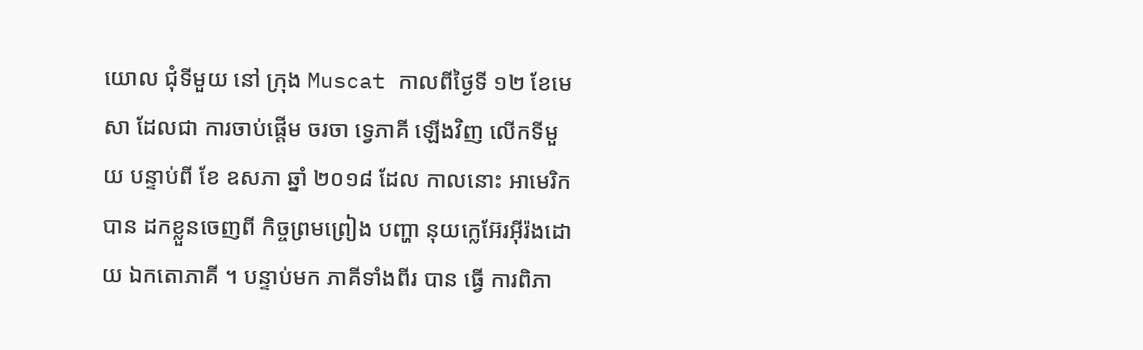យោល ជុំទីមួយ នៅ ក្រុង Muscat កាលពីថ្ងៃទី ១២ ខែមេសា ដែលជា ការចាប់ផ្តើម ចរចា ទ្វេភាគី ឡើងវិញ លើកទីមួយ បន្ទាប់ពី ខែ ឧសភា ឆ្នាំ ២០១៨ ដែល កាលនោះ អាមេរិក បាន ដកខ្លួនចេញពី កិច្ចព្រមព្រៀង បញ្ហា នុយក្លេអ៊ែរអ៊ីរ៉ងដោយ ឯកតោភាគី ។ បន្ទាប់មក ភាគីទាំងពីរ បាន ធ្វើ ការពិភា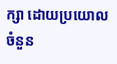ក្សា ដោយប្រយោល ចំនួន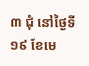៣ ជុំ នៅថ្ងៃទី ១៩ ខែមេ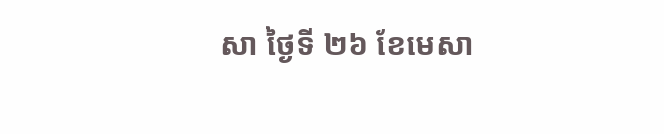សា ថ្ងៃទី ២៦ ខែមេសា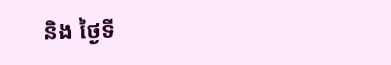និង ថ្ងៃទី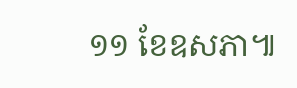១១ ខែឧសភា៕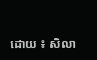ដោយ ៖ សិលា